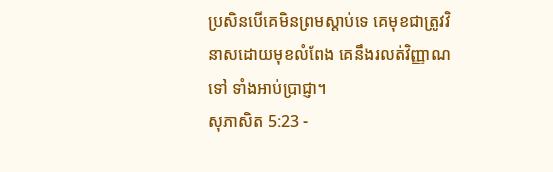ប្រសិនបើគេមិនព្រមស្ដាប់ទេ គេមុខជាត្រូវវិនាសដោយមុខលំពែង គេនឹងរលត់វិញ្ញាណទៅ ទាំងអាប់ប្រាជ្ញា។
សុភាសិត 5:23 -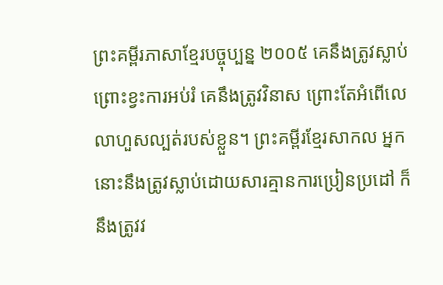ព្រះគម្ពីរភាសាខ្មែរបច្ចុប្បន្ន ២០០៥ គេនឹងត្រូវស្លាប់ ព្រោះខ្វះការអប់រំ គេនឹងត្រូវវិនាស ព្រោះតែអំពើលេលាហួសល្បត់របស់ខ្លួន។ ព្រះគម្ពីរខ្មែរសាកល អ្នកនោះនឹងត្រូវស្លាប់ដោយសារគ្មានការប្រៀនប្រដៅ ក៏នឹងត្រូវវ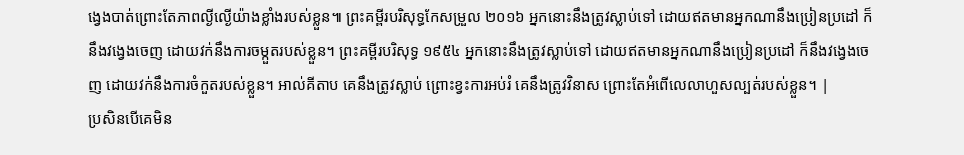ង្វេងបាត់ព្រោះតែភាពល្ងីល្ងើយ៉ាងខ្លាំងរបស់ខ្លួន៕ ព្រះគម្ពីរបរិសុទ្ធកែសម្រួល ២០១៦ អ្នកនោះនឹងត្រូវស្លាប់ទៅ ដោយឥតមានអ្នកណានឹងប្រៀនប្រដៅ ក៏នឹងវង្វេងចេញ ដោយវក់នឹងការចម្កួតរបស់ខ្លួន។ ព្រះគម្ពីរបរិសុទ្ធ ១៩៥៤ អ្នកនោះនឹងត្រូវស្លាប់ទៅ ដោយឥតមានអ្នកណានឹងប្រៀនប្រដៅ ក៏នឹងវង្វេងចេញ ដោយវក់នឹងការចំកួតរបស់ខ្លួន។ អាល់គីតាប គេនឹងត្រូវស្លាប់ ព្រោះខ្វះការអប់រំ គេនឹងត្រូវវិនាស ព្រោះតែអំពើលេលាហួសល្បត់របស់ខ្លួន។ |
ប្រសិនបើគេមិន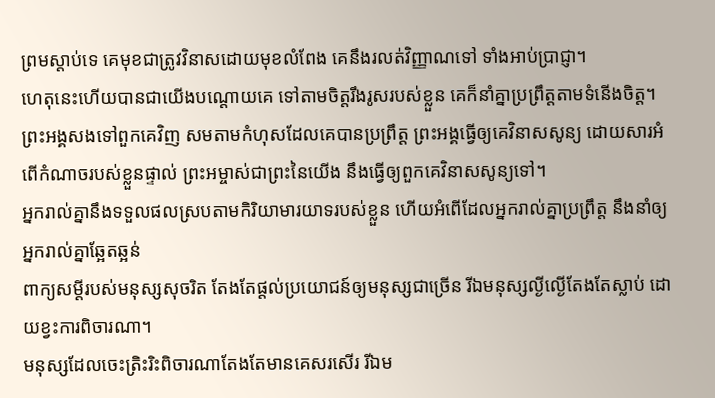ព្រមស្ដាប់ទេ គេមុខជាត្រូវវិនាសដោយមុខលំពែង គេនឹងរលត់វិញ្ញាណទៅ ទាំងអាប់ប្រាជ្ញា។
ហេតុនេះហើយបានជាយើងបណ្ដោយគេ ទៅតាមចិត្តរឹងរូសរបស់ខ្លួន គេក៏នាំគ្នាប្រព្រឹត្តតាមទំនើងចិត្ត។
ព្រះអង្គសងទៅពួកគេវិញ សមតាមកំហុសដែលគេបានប្រព្រឹត្ត ព្រះអង្គធ្វើឲ្យគេវិនាសសូន្យ ដោយសារអំពើកំណាចរបស់ខ្លួនផ្ទាល់ ព្រះអម្ចាស់ជាព្រះនៃយើង នឹងធ្វើឲ្យពួកគេវិនាសសូន្យទៅ។
អ្នករាល់គ្នានឹងទទួលផលស្របតាមកិរិយាមារយាទរបស់ខ្លួន ហើយអំពើដែលអ្នករាល់គ្នាប្រព្រឹត្ត នឹងនាំឲ្យអ្នករាល់គ្នាឆ្អែតឆ្អន់
ពាក្យសម្ដីរបស់មនុស្សសុចរិត តែងតែផ្ដល់ប្រយោជន៍ឲ្យមនុស្សជាច្រើន រីឯមនុស្សល្ងីល្ងើតែងតែស្លាប់ ដោយខ្វះការពិចារណា។
មនុស្សដែលចេះត្រិះរិះពិចារណាតែងតែមានគេសរសើរ រីឯម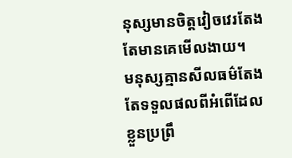នុស្សមានចិត្តវៀចវេរតែងតែមានគេមើលងាយ។
មនុស្សគ្មានសីលធម៌តែងតែទទួលផលពីអំពើដែលខ្លួនប្រព្រឹ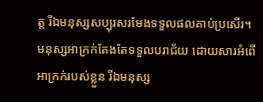ត្ត រីឯមនុស្សសប្បុរសរមែងទទួលផលគាប់ប្រសើរ។
មនុស្សអាក្រក់តែងតែទទួលបរាជ័យ ដោយសារអំពើអាក្រក់របស់ខ្លួន រីឯមនុស្ស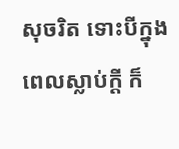សុចរិត ទោះបីក្នុងពេលស្លាប់ក្ដី ក៏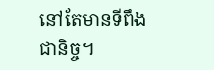នៅតែមានទីពឹងជានិច្ច។